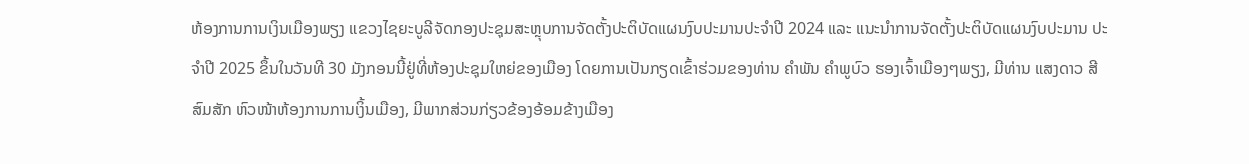ຫ້ອງການການເງິນເມືອງພຽງ ແຂວງໄຊຍະບູລີຈັດກອງປະຊຸມສະຫຼຸບການຈັດຕັ້ງປະຕິບັດແຜນງົບປະມານປະຈໍາປີ 2024 ແລະ ແນະນໍາການຈັດຕັ້ງປະຕິບັດແຜນງົບປະມານ ປະຈຳປີ 2025 ຂຶ້ນໃນວັນທີ 30 ມັງກອນນີ້ຢູ່ທີ່ຫ້ອງປະຊຸມໃຫຍ່ຂອງເມືອງ ໂດຍການເປັນກຽດເຂົ້າຮ່ວມຂອງທ່ານ ຄຳພັນ ຄຳພູບົວ ຮອງເຈົ້າເມືອງໆພຽງ, ມີທ່ານ ແສງດາວ ສີສົມສັກ ຫົວໜ້າຫ້ອງການການເງິ້ນເມືອງ, ມີພາກສ່ວນກ່ຽວຂ້ອງອ້ອມຂ້າງເມືອງ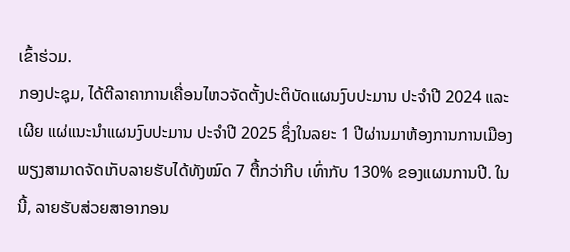ເຂົ້າຮ່ວມ.
ກອງປະຊຸມ, ໄດ້ຕີລາຄາການເຄື່ອນໄຫວຈັດຕັ້ງປະຕິບັດແຜນງົບປະມານ ປະຈໍາປີ 2024 ແລະ ເຜີຍ ແຜ່ແນະນໍາແຜນງົບປະມານ ປະຈໍາປີ 2025 ຊຶ່ງໃນລຍະ 1 ປີຜ່ານມາຫ້ອງການການເມືອງພຽງສາມາດຈັດເກັບລາຍຮັບໄດ້ທັງໝົດ 7 ຕື້ກວ່າກີບ ເທົ່າກັບ 130% ຂອງແຜນການປີ. ໃນນີ້, ລາຍຮັບສ່ວຍສາອາກອນ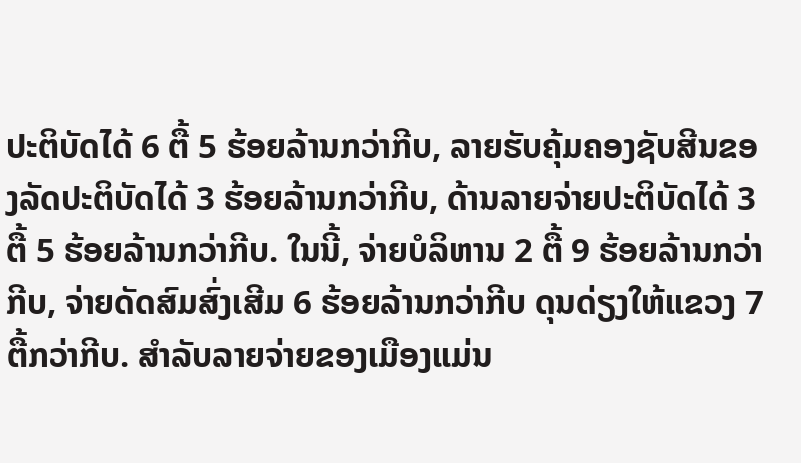ປະຕິບັດໄດ້ 6 ຕື້ 5 ຮ້ອຍລ້ານກວ່າກີບ, ລາຍຮັບຄຸ້ມຄອງຊັບສີນຂອງລັດປະຕິບັດໄດ້ 3 ຮ້ອຍລ້ານກວ່າກີບ, ດ້ານລາຍຈ່າຍປະຕິບັດໄດ້ 3 ຕື້ 5 ຮ້ອຍລ້ານກວ່າກີບ. ໃນນີ້, ຈ່າຍບໍລິຫານ 2 ຕື້ 9 ຮ້ອຍລ້ານກວ່າກີບ, ຈ່າຍດັດສົມສົ່ງເສີມ 6 ຮ້ອຍລ້ານກວ່າກີບ ດຸນດ່ຽງໃຫ້ແຂວງ 7 ຕື້ກວ່າກີບ. ສຳລັບລາຍຈ່າຍຂອງເມືອງແມ່ນ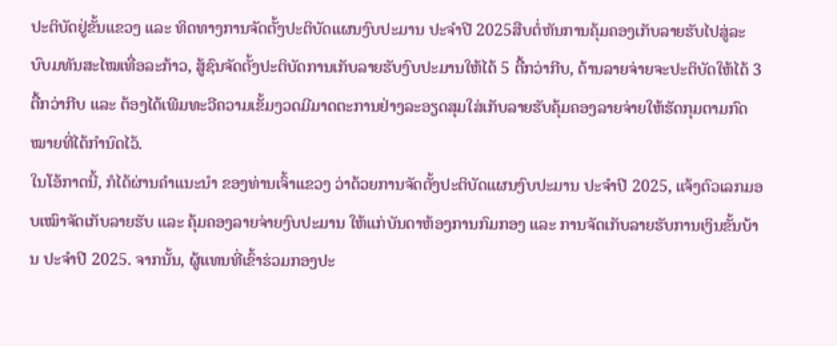ປະຕິບັດຢູ່ຂັ້ນແຂວງ ແລະ ທິດທາງການຈັດຕັ້ງປະຕິບັດແຜນງົບປະມານ ປະຈຳປີ 2025ສືບຕໍ່ຫັນການຄຸ້ມຄອງເກັບລາຍຮັບໄປສູ່ລະບົບມທັນສະໄໝເທື່ອລະກ້າວ, ສູ້ຊົນຈັດຕັ້ງປະຕິບັດການເກັບລາຍຮັບງົບປະມານໃຫ້ໄດ້ 5 ຕື້ກວ່າກີບ, ດ້ານລາຍຈ່າຍຈະປະຕິບັດໃຫ້ໄດ້ 3 ຕື້ກວ່າກີບ ແລະ ຕ້ອງໄດ້ເພີມທະວີຄວາມເຂັ້ມງວດມີມາດຕະການຢ່າງລະອຽດສຸມໃສ່ເກັບລາຍຮັບຄຸ້ມຄອງລາຍຈ່າຍໃຫ້ຮັດກຸມຕາມກົດໝາຍທີ່ໄດ້ກຳນົດໄວ້.
ໃນໂອ້ກາດນີ້, ກໍໄດ້ຜ່ານຄໍາແນະນໍາ ຂອງທ່ານເຈົ້າແຂວງ ວ່າດ້ວຍການຈັດຕັ້ງປະຕິບັດແຜນງົບປະມານ ປະຈໍາປີ 2025, ແຈ້ງຕົວເລກມອບເໝົາຈັດເກັບລາຍຮັບ ແລະ ຄຸ້ມຄອງລາຍຈ່າຍງົບປະມານ ໃຫ້ແກ່ບັນດາຫ້ອງການກົມກອງ ແລະ ການຈັດເກັບລາຍຮັບການເງິນຂັ້ນບ້ານ ປະຈໍາປີ 2025. ຈາກນັ້ນ, ຜູ້ແທນທີ່ເຂົ້າຮ່ວມກອງປະ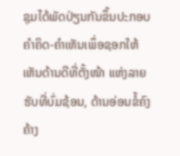ຊຸມໄດ້ພັດປ່ຽນກັນຂຶ້ນປະກອບຄໍາຄິດ-ຄໍາເຫັນເພຶ່ອຊອກໃຫ້ເຫັນດ້ານດີທີ່ຕັ້ງໜ້າ ແຫ່ງລາຍຮັບທີ່ບົ່ມຊ້ອນ, ດ້ານອ່ອນຂໍ້ຄົງຄ້າງ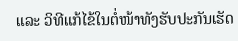ແລະ ວິທີແກ້ໄຂ້ໃນຕໍ່ໜ້າທັງຮັບປະກັນເຮັດ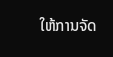ໃຫ້ການຈັດ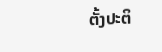ຕັ້ງປະຕິ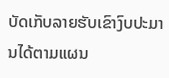ບັດເກັບລາຍຮັບເຂົາງົບປະມານໄດ້ຕາມແຜນ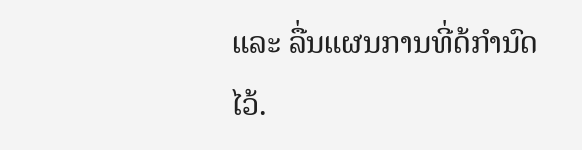ແລະ ລື່ນແຜນການທີ່ດ້ກຳນົດໄວ້.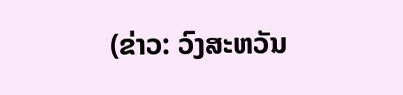(ຂ່າວ: ວົງສະຫວັນ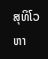ສຸທິໂວຫາ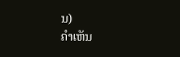ນ)
ຄໍາເຫັນ